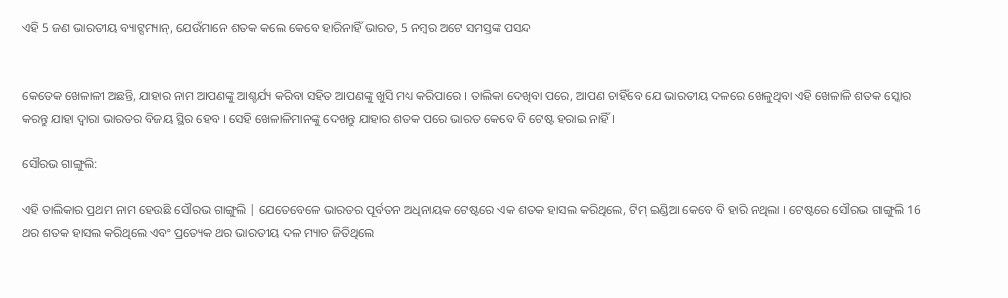ଏହି 5 ଜଣ ଭାରତୀୟ ବ୍ୟାଟ୍ସମ୍ୟାନ୍, ଯେଉଁମାନେ ଶତକ କଲେ କେବେ ହାରିନାହିଁ ଭାରତ, 5 ନମ୍ବର ଅଟେ ସମସ୍ତଙ୍କ ପସନ୍ଦ


କେତେକ ଖେଳାଳୀ ଅଛନ୍ତି, ଯାହାର ନାମ ଆପଣଙ୍କୁ ଆଶ୍ଚର୍ଯ୍ୟ କରିବା ସହିତ ଆପଣଙ୍କୁ ଖୁସି ମଧ୍ୟ କରିପାରେ । ତାଲିକା ଦେଖିବା ପରେ, ଆପଣ ଚାହିଁବେ ଯେ ଭାରତୀୟ ଦଳରେ ଖେଳୁଥିବା ଏହି ଖେଳାଳି ଶତକ ସ୍କୋର କରନ୍ତୁ ଯାହା ଦ୍ୱାରା ଭାରତର ବିଜୟ ସ୍ଥିର ହେବ । ସେହି ଖେଳାଳିମାନଙ୍କୁ ଦେଖନ୍ତୁ ଯାହାର ଶତକ ପରେ ଭାରତ କେବେ ବି ଟେଷ୍ଟ ହରାଇ ନାହିଁ ।

ସୌରଭ ଗାଙ୍ଗୁଲି:

ଏହି ତାଲିକାର ପ୍ରଥମ ନାମ ହେଉଛି ସୌରଭ ଗାଙ୍ଗୁଲି | ଯେତେବେଳେ ଭାରତର ପୂର୍ବତନ ଅଧିନାୟକ ଟେଷ୍ଟରେ ଏକ ଶତକ ହାସଲ କରିଥିଲେ, ଟିମ୍ ଇଣ୍ଡିଆ କେବେ ବି ହାରି ନଥିଲା । ଟେଷ୍ଟରେ ସୌରଭ ଗାଙ୍ଗୁଲି 16 ଥର ଶତକ ହାସଲ କରିଥିଲେ ଏବଂ ପ୍ରତ୍ୟେକ ଥର ଭାରତୀୟ ଦଳ ମ୍ୟାଚ ଜିତିଥିଲେ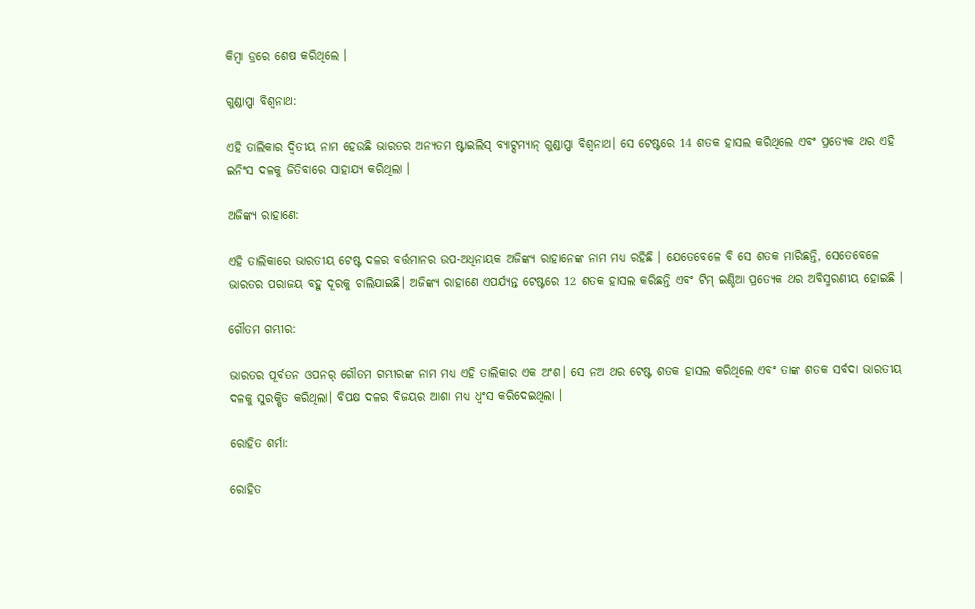କିମ୍ବା ଡ୍ରରେ ଶେଷ କରିଥିଲେ ।

ଗୁଣ୍ଡାପ୍ପା ବିଶ୍ୱନାଥ:

ଏହି ତାଲିକାର ଦ୍ୱିତୀୟ ନାମ ହେଉଛି ଭାରତର ଅନ୍ୟତମ ଷ୍ଟାଇଲିସ୍ ବ୍ୟାଟ୍ସମ୍ୟାନ୍ ଗୁଣ୍ଡାପ୍ପା ବିଶ୍ୱନାଥ। ସେ ଟେଷ୍ଟରେ 14 ଶତକ ହାସଲ କରିଥିଲେ ଏବଂ ପ୍ରତ୍ୟେକ ଥର ଏହି ଇନିଂସ ଦଳକୁ ଜିତିବାରେ ସାହାଯ୍ୟ କରିଥିଲା ।

ଅଜିଙ୍କ୍ୟ ରାହାଣେ:

ଏହି ତାଲିକାରେ ଭାରତୀୟ ଟେଷ୍ଟ ଦଳର ବର୍ତ୍ତମାନର ଉପ-ଅଧିନାୟକ ଅଜିଙ୍କ୍ୟ ରାହାନେଙ୍କ ନାମ ମଧ୍ୟ ରହିଛି । ଯେତେବେଳେ ବି ସେ ଶତକ ମାରିଛନ୍ତି, ସେତେବେଳେ ଭାରତର ପରାଜୟ ବହୁ ଦୂରକୁ ଚାଲିଯାଇଛି। ଅଜିଙ୍କ୍ୟ ରାହାଣେ ଏପର୍ଯ୍ୟନ୍ତ ଟେଷ୍ଟରେ 12 ଶତକ ହାସଲ କରିଛନ୍ତି ଏବଂ ଟିମ୍ ଇଣ୍ଡିଆ ପ୍ରତ୍ୟେକ ଥର ଅବିସ୍ମରଣୀୟ ହୋଇଛି ।

ଗୌତମ ଗମ୍ଭୀର:

ଭାରତର ପୂର୍ବତନ ଓପନର୍ ଗୌତମ ଗମ୍ଭୀରଙ୍କ ନାମ ମଧ୍ୟ ଏହି ତାଲିକାର ଏକ ଅଂଶ। ସେ ନଅ ଥର ଟେଷ୍ଟ ଶତକ ହାସଲ କରିଥିଲେ ଏବଂ ତାଙ୍କ ଶତକ ସର୍ବଦା ଭାରତୀୟ ଦଳକୁ ସୁରକ୍ଷିତ କରିଥିଲା। ବିପକ୍ଷ ଦଳର ବିଜୟର ଆଶା ମଧ୍ୟ ଧ୍ୱଂସ କରିଦେଇଥିଲା ।

ରୋହିତ ଶର୍ମା:

ରୋହିତ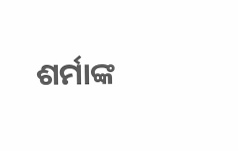ଶର୍ମାଙ୍କ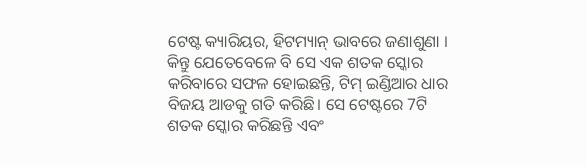ଟେଷ୍ଟ କ୍ୟାରିୟର, ହିଟମ୍ୟାନ୍ ଭାବରେ ଜଣାଶୁଣା । କିନ୍ତୁ ଯେତେବେଳେ ବି ସେ ଏକ ଶତକ ସ୍କୋର କରିବାରେ ସଫଳ ହୋଇଛନ୍ତି, ଟିମ୍ ଇଣ୍ଡିଆର ଧାର ବିଜୟ ଆଡକୁ ଗତି କରିଛି। ସେ ଟେଷ୍ଟରେ 7ଟି ଶତକ ସ୍କୋର କରିଛନ୍ତି ଏବଂ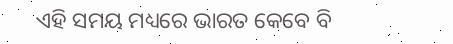ଏହି ସମୟ ମଧ୍ୟରେ ଭାରତ କେବେ ବି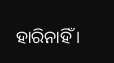ହାରିନାହିଁ ।